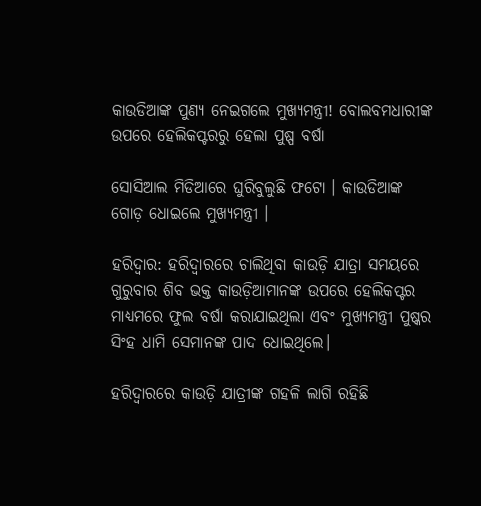କାଉଡିଆଙ୍କ ପୁଣ୍ୟ ନେଇଗଲେ ମୁଖ୍ୟମନ୍ତ୍ରୀ! ବୋଲବମଧାରୀଙ୍କ ଉପରେ ହେଲିକପ୍ଟରରୁ ହେଲା ପୁଷ୍ପ ବର୍ଷା

ସୋସିଆଲ ମିଡିଆରେ ଘୁରିବୁଲୁଛି ଫଟୋ । କାଉଡିଆଙ୍କ ଗୋଡ଼ ଧୋଇଲେ ମୁଖ୍ୟମନ୍ତ୍ରୀ ।

ହରିଦ୍ୱାର: ହରିଦ୍ୱାରରେ ଚାଲିଥିବା କାଉଡ଼ି ଯାତ୍ରା ସମୟରେ ଗୁରୁବାର ଶିବ ଭକ୍ତ କାଉଡ଼ିଆମାନଙ୍କ ଉପରେ ହେଲିକପ୍ଟର ମାଧ୍ୟମରେ ଫୁଲ ବର୍ଷା କରାଯାଇଥିଲା ଏବଂ ମୁଖ୍ୟମନ୍ତ୍ରୀ ପୁଷ୍କର ସିଂହ ଧାମି ସେମାନଙ୍କ ପାଦ ଧୋଇଥିଲେ।

ହରିଦ୍ୱାରରେ କାଉଡ଼ି ଯାତ୍ରୀଙ୍କ ଗହଳି ଲାଗି ରହିଛି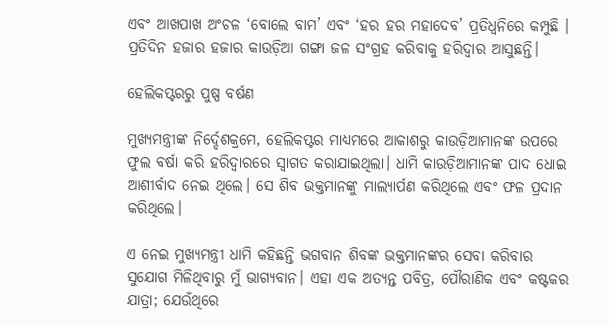ଏବଂ ଆଖପାଖ ଅଂଚଳ ‘ବୋଲେ ବାମ’ ଏବଂ ‘ହର ହର ମହାଦେବ’ ପ୍ରତିଧ୍ଵନିରେ କମ୍ପୁଛି । ପ୍ରତିଦିନ ହଜାର ହଜାର କାଉଡ଼ିଆ ଗଙ୍ଗା ଜଳ ସଂଗ୍ରହ କରିବାକୁ ହରିଦ୍ୱାର ଆସୁଛନ୍ତି।

ହେଲିକପ୍ଟରରୁ ପୁଷ୍ପ ବର୍ଷଣ

ମୁଖ୍ୟମନ୍ତ୍ରୀଙ୍କ ନିର୍ଦ୍ଦେଶକ୍ରମେ, ହେଲିକପ୍ଟର ମାଧ୍ୟମରେ ଆକାଶରୁ କାଉଡ଼ିଆମାନଙ୍କ ଉପରେ ଫୁଲ ବର୍ଷା କରି ହରିଦ୍ୱାରରେ ସ୍ୱାଗତ କରାଯାଇଥିଲା। ଧାମି କାଉଡ଼ିଆମାନଙ୍କ ପାଦ ଧୋଇ ଆଶୀର୍ବାଦ ନେଇ ଥିଲେ। ସେ ଶିବ ଭକ୍ତମାନଙ୍କୁ ମାଲ୍ୟାର୍ପଣ କରିଥିଲେ ଏବଂ ଫଳ ପ୍ରଦାନ କରିଥିଲେ।

ଏ ନେଇ ମୁଖ୍ୟମନ୍ତ୍ରୀ ଧାମି କହିଛନ୍ତି ଭଗବାନ ଶିବଙ୍କ ଭକ୍ତମାନଙ୍କର ସେବା କରିବାର ସୁଯୋଗ ମିଳିଥିବାରୁ ମୁଁ ଭାଗ୍ୟବାନ। ଏହା ଏକ ଅତ୍ୟନ୍ତ ପବିତ୍ର, ପୌରାଣିକ ଏବଂ କଷ୍ଟକର ଯାତ୍ରା; ଯେଉଁଥିରେ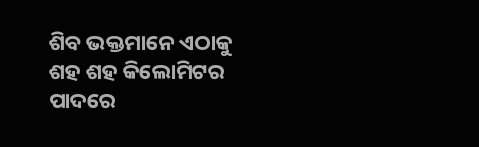ଶିବ ଭକ୍ତମାନେ ଏଠାକୁ ଶହ ଶହ କିଲୋମିଟର ପାଦରେ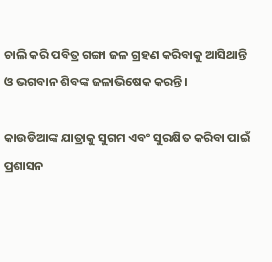ଚାଲି କରି ପବିତ୍ର ଗଙ୍ଗା ଜଳ ଗ୍ରହଣ କରିବାକୁ ଆସିଥାନ୍ତି ଓ ଭଗବାନ ଶିବଙ୍କ ଜଳାଭିଷେକ କରନ୍ତି।

କାଉଡିଆଙ୍କ ଯାତ୍ରାକୁ ସୁଗମ ଏବଂ ସୁରକ୍ଷିତ କରିବା ପାଇଁ ପ୍ରଶାସନ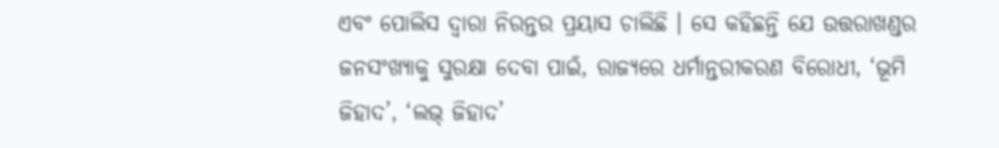ଏବଂ ପୋଲିସ ଦ୍ୱାରା ନିରନ୍ତର ପ୍ରୟାସ ଚାଲିଛି । ସେ କହିଛନ୍ତି ଯେ ଉତ୍ତରାଖଣ୍ଡର ଜନସଂଖ୍ୟାକୁ ସୁରକ୍ଷା ଦେବା ପାଇଁ, ରାଜ୍ୟରେ ଧର୍ମାନ୍ତରୀକରଣ ବିରୋଧୀ, ‘ଭୂମି ଜିହାଦ’, ‘ଲଭ୍ ଜିହାଦ’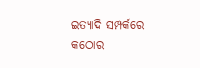ଇତ୍ୟାଦି ସମ୍ପର୍କରେ କଠୋର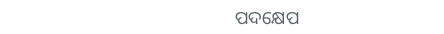ପଦକ୍ଷେପ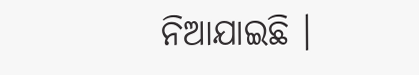ନିଆଯାଇଛି ।